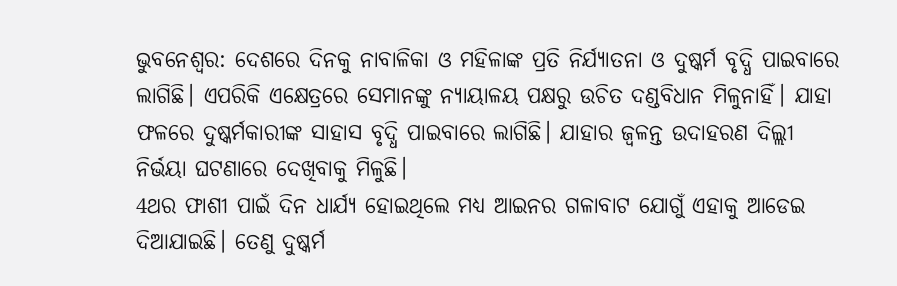ଭୁବନେଶ୍ବର: ଦେଶରେ ଦିନକୁ ନାବାଳିକା ଓ ମହିଳାଙ୍କ ପ୍ରତି ନିର୍ଯ୍ୟାତନା ଓ ଦୁଷ୍କର୍ମ ବୃଦ୍ଧି ପାଇବାରେ ଲାଗିଛି। ଏପରିକି ଏକ୍ଷେତ୍ରରେ ସେମାନଙ୍କୁ ନ୍ୟାୟାଳୟ ପକ୍ଷରୁ ଉଚିତ ଦଣ୍ଡବିଧାନ ମିଳୁନାହିଁ। ଯାହା ଫଳରେ ଦୁଷ୍କର୍ମକାରୀଙ୍କ ସାହାସ ବୃଦ୍ଧି ପାଇବାରେ ଲାଗିଛି। ଯାହାର ଜ୍ବଳନ୍ତ ଉଦାହରଣ ଦିଲ୍ଲୀ ନିର୍ଭୟା ଘଟଣାରେ ଦେଖିବାକୁ ମିଳୁଛି।
4ଥର ଫାଶୀ ପାଇଁ ଦିନ ଧାର୍ଯ୍ୟ ହୋଇଥିଲେ ମଧ୍ୟ ଆଇନର ଗଳାବାଟ ଯୋଗୁଁ ଏହାକୁ ଆଡେଇ ଦିଆଯାଇଛି। ତେଣୁ ଦୁଷ୍କର୍ମ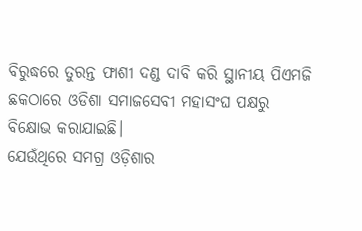ବିରୁଦ୍ଧରେ ତୁରନ୍ତ ଫାଶୀ ଦଣ୍ଡ ଦାବି କରି ସ୍ଥାନୀୟ ପିଏମଜି ଛକଠାରେ ଓଡିଶା ସମାଜସେବୀ ମହାସଂଘ ପକ୍ଷରୁ ବିକ୍ଷୋଭ କରାଯାଇଛି।
ଯେଉଁଥିରେ ସମଗ୍ର ଓଡ଼ିଶାର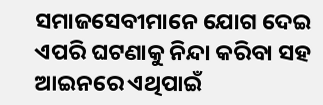ସମାଜସେବୀମାନେ ଯୋଗ ଦେଇ ଏପରି ଘଟଣାକୁ ନିନ୍ଦା କରିବା ସହ ଆଇନରେ ଏଥିପାଇଁ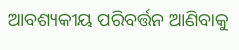ଆବଶ୍ୟକୀୟ ପରିବର୍ତ୍ତନ ଆଣିବାକୁ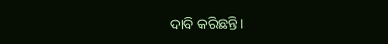ଦାବି କରିଛନ୍ତି।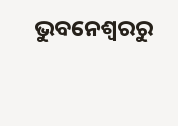ଭୁବନେଶ୍ବରରୁ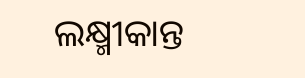ଲକ୍ଷ୍ମୀକାନ୍ତ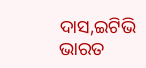ଦାସ,ଇଟିଭି ଭାରତ